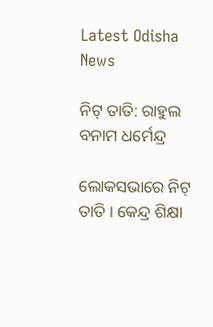Latest Odisha News

ନିଟ୍ ତାତି: ରାହୁଲ ବନାମ ଧର୍ମେନ୍ଦ୍ର

ଲୋକସଭାରେ ନିଟ୍ ତାତି । କେନ୍ଦ୍ର ଶିକ୍ଷା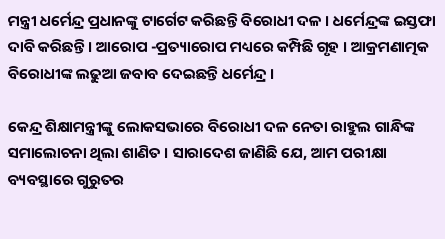ମନ୍ତ୍ରୀ ଧର୍ମେନ୍ଦ୍ର ପ୍ରଧାନଙ୍କୁ ଟାର୍ଗେଟ କରିଛନ୍ତି ବିରୋଧୀ ଦଳ । ଧର୍ମେନ୍ଦ୍ରଙ୍କ ଇସ୍ତଫା ଦାବି କରିଛନ୍ତି । ଆରୋପ -ପ୍ରତ୍ୟାରୋପ ମଧ୍ୟରେ କମ୍ପିଛି ଗୃହ । ଆକ୍ରମଣାତ୍ମକ ବିରୋଧୀଙ୍କ ଲଢୁଆ ଜବାବ ଦେଇଛନ୍ତି ଧର୍ମେନ୍ଦ୍ର ।

କେନ୍ଦ୍ର ଶିକ୍ଷାମନ୍ତ୍ରୀଙ୍କୁ ଲୋକସଭାରେ ବିରୋଧୀ ଦଳ ନେତା ରାହୁଲ ଗାନ୍ଧିଙ୍କ ସମାଲୋଚନା ଥିଲା ଶାଣିତ । ସାରାଦେଶ ଜାଣିଛି ଯେ, ଆମ ପରୀକ୍ଷା ବ୍ୟବସ୍ଥାରେ ଗୁରୁତର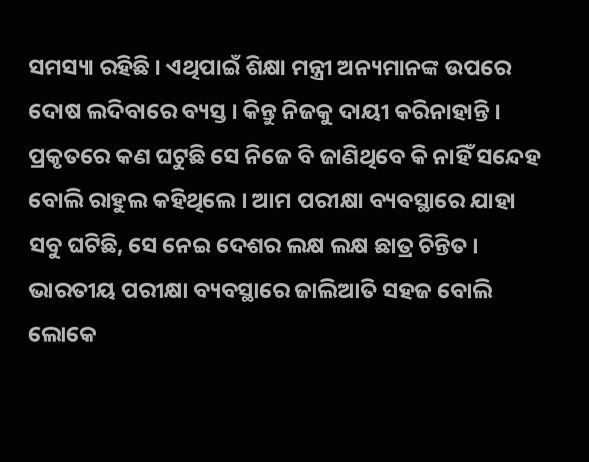ସମସ୍ୟା ରହିଛି । ଏଥିପାଇଁ ଶିକ୍ଷା ମନ୍ତ୍ରୀ ଅନ୍ୟମାନଙ୍କ ଉପରେ ଦୋଷ ଲଦିବାରେ ବ୍ୟସ୍ତ । କିନ୍ତୁ ନିଜକୁ ଦାୟୀ କରିନାହାନ୍ତି । ପ୍ରକୃତରେ କଣ ଘଟୁଛି ସେ ନିଜେ ବି ଜାଣିଥିବେ କି ନାହିଁ ସନ୍ଦେହ ବୋଲି ରାହୁଲ କହିଥିଲେ । ଆମ ପରୀକ୍ଷା ବ୍ୟବସ୍ଥାରେ ଯାହା ସବୁ ଘଟିଛି, ସେ ନେଇ ଦେଶର ଲକ୍ଷ ଲକ୍ଷ ଛାତ୍ର ଚିନ୍ତିତ । ଭାରତୀୟ ପରୀକ୍ଷା ବ୍ୟବସ୍ଥାରେ ଜାଲିଆତି ସହଜ ବୋଲି ଲୋକେ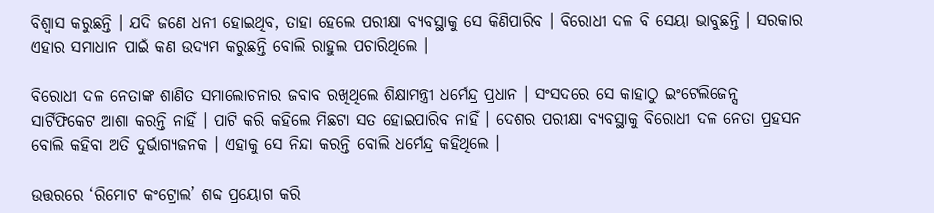ବିଶ୍ୱାସ କରୁଛନ୍ତି । ଯଦି ଜଣେ ଧନୀ ହୋଇଥିବ, ତାହା ହେଲେ ପରୀକ୍ଷା ବ୍ୟବସ୍ଥାକୁ ସେ କିଣିପାରିବ । ବିରୋଧୀ ଦଳ ବି ସେୟା ଭାବୁଛନ୍ତି । ସରକାର ଏହାର ସମାଧାନ ପାଇଁ କଣ ଉଦ୍ୟମ କରୁଛନ୍ତି ବୋଲି ରାହୁଲ ପଚାରିଥିଲେ ।

ବିରୋଧୀ ଦଳ ନେତାଙ୍କ ଶାଣିତ ସମାଲୋଚନାର ଜବାବ ରଖିଥିଲେ ଶିକ୍ଷାମନ୍ତ୍ରୀ ଧର୍ମେନ୍ଦ୍ର ପ୍ରଧାନ । ସଂସଦରେ ସେ କାହାଠୁ ଇଂଟେଲିଜେନ୍ସ ସାର୍ଟିଫିକେଟ ଆଶା କରନ୍ତି ନାହିଁ । ପାଟି କରି କହିଲେ ମିଛଟା ସତ ହୋଇପାରିବ ନାହିଁ । ଦେଶର ପରୀକ୍ଷା ବ୍ୟବସ୍ଥାକୁ ବିରୋଧୀ ଦଳ ନେତା ପ୍ରହସନ ବୋଲି କହିବା ଅତି ଦୁର୍ଭାଗ୍ୟଜନକ । ଏହାକୁ ସେ ନିନ୍ଦା କରନ୍ତି ବୋଲି ଧର୍ମେନ୍ଦ୍ର କହିଥିଲେ ।

ଉତ୍ତରରେ ‘ରିମୋଟ କଂଟ୍ରୋଲ’ ଶବ୍ଦ ପ୍ରୟୋଗ କରି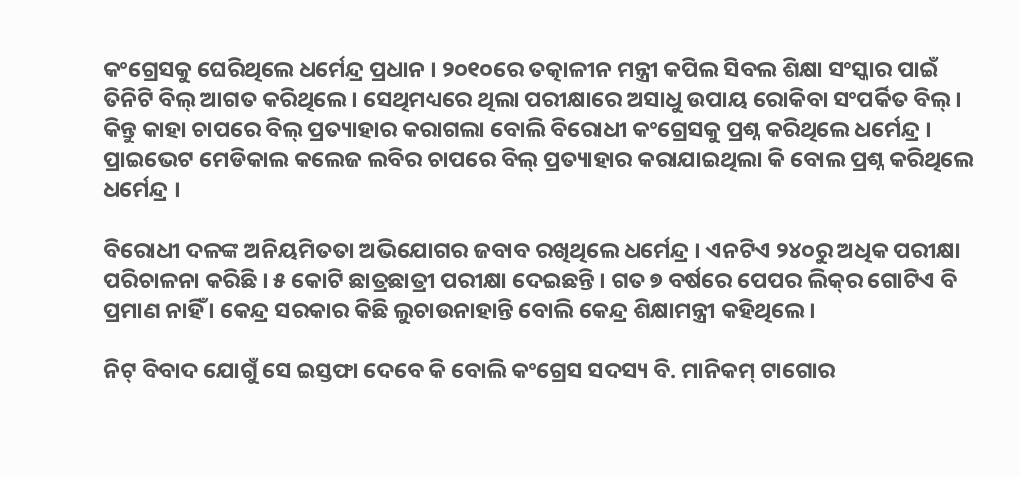କଂଗ୍ରେସକୁ ଘେରିଥିଲେ ଧର୍ମେନ୍ଦ୍ର ପ୍ରଧାନ । ୨୦୧୦ରେ ତତ୍କାଳୀନ ମନ୍ତ୍ରୀ କପିଲ ସିବଲ ଶିକ୍ଷା ସଂସ୍କାର ପାଇଁ ତିନିଟି ବିଲ୍ ଆଗତ କରିଥିଲେ । ସେଥିମଧ୍ୟରେ ଥିଲା ପରୀକ୍ଷାରେ ଅସାଧୁ ଉପାୟ ରୋକିବା ସଂପର୍କିତ ବିଲ୍ । କିନ୍ତୁ କାହା ଚାପରେ ବିଲ୍ ପ୍ରତ୍ୟାହାର କରାଗଲା ବୋଲି ବିରୋଧୀ କଂଗ୍ରେସକୁ ପ୍ରଶ୍ନ କରିଥିଲେ ଧର୍ମେନ୍ଦ୍ର । ପ୍ରାଇଭେଟ ମେଡିକାଲ କଲେଜ ଲବିର ଚାପରେ ବିଲ୍ ପ୍ରତ୍ୟାହାର କରାଯାଇଥିଲା କି ବୋଲ ପ୍ରଶ୍ନ କରିଥିଲେ ଧର୍ମେନ୍ଦ୍ର ।

ବିରୋଧୀ ଦଳଙ୍କ ଅନିୟମିତତା ଅଭିଯୋଗର ଜବାବ ରଖିଥିଲେ ଧର୍ମେନ୍ଦ୍ର । ଏନଟିଏ ୨୪୦ରୁ ଅଧିକ ପରୀକ୍ଷା ପରିଚାଳନା କରିଛି । ୫ କୋଟି ଛାତ୍ରଛାତ୍ରୀ ପରୀକ୍ଷା ଦେଇଛନ୍ତି । ଗତ ୭ ବର୍ଷରେ ପେପର ଲିକ୍‌ର ଗୋଟିଏ ବି ପ୍ରମାଣ ନାହିଁ । କେନ୍ଦ୍ର ସରକାର କିଛି ଲୁଚାଉନାହାନ୍ତି ବୋଲି କେନ୍ଦ୍ର ଶିକ୍ଷାମନ୍ତ୍ରୀ କହିଥିଲେ ।

ନିଟ୍ ବିବାଦ ଯୋଗୁଁ ସେ ଇସ୍ତଫା ଦେବେ କି ବୋଲି କଂଗ୍ରେସ ସଦସ୍ୟ ବି. ମାନିକମ୍ ଟାଗୋର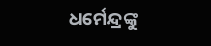ଧର୍ମେନ୍ଦ୍ରଙ୍କୁ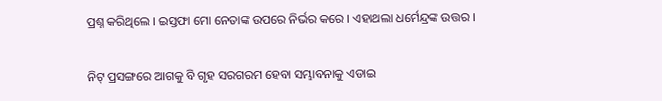ପ୍ରଶ୍ନ କରିଥିଲେ । ଇସ୍ତଫା ମୋ ନେତାଙ୍କ ଉପରେ ନିର୍ଭର କରେ । ଏହାଥଲା ଧର୍ମେନ୍ଦ୍ରଙ୍କ ଉତ୍ତର ।

ନିଟ୍ ପ୍ରସଙ୍ଗରେ ଆଗକୁ ବି ଗୃହ ସରଗରମ ହେବା ସମ୍ଭାବନାକୁ ଏଡାଇ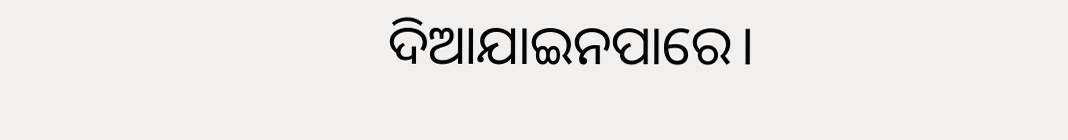ଦିଆଯାଇନପାରେ।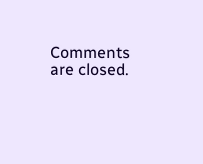Comments are closed.